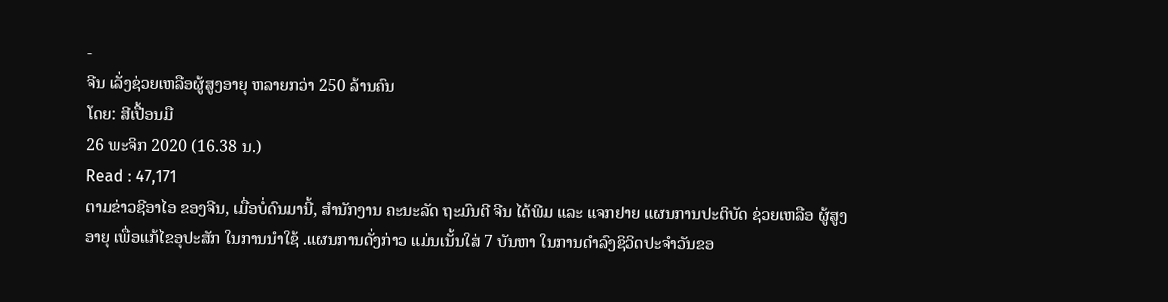-
ຈີນ ເລັ່ງຊ່ວຍເຫລືອຜູ້ສູງອາຍຸ ຫລາຍກວ່າ 250 ລ້ານຄົນ
ໂດຍ: ສີເປື້ອນມື
26 ພະຈິກ 2020 (16.38 ນ.)
Read : 47,171
ຕາມຂ່າວຊີອາໄອ ຂອງຈີນ, ເມື່ອບໍ່ດົນມານີ້, ສຳນັກງານ ຄະນະລັດ ຖະມົນຕີ ຈີນ ໄດ້ພີມ ແລະ ແຈກຢາຍ ແຜນການປະຕິບັດ ຊ່ວຍເຫລືອ ຜູ້ສູງອາຍຸ ເພື່ອແກ້ໄຂອຸປະສັກ ໃນການນຳໃຊ້ .ແຜນການດັ່ງກ່າວ ແມ່ນເນັ້ນໃສ່ 7 ບັນຫາ ໃນການດຳລົງຊິວິດປະຈຳວັນຂອ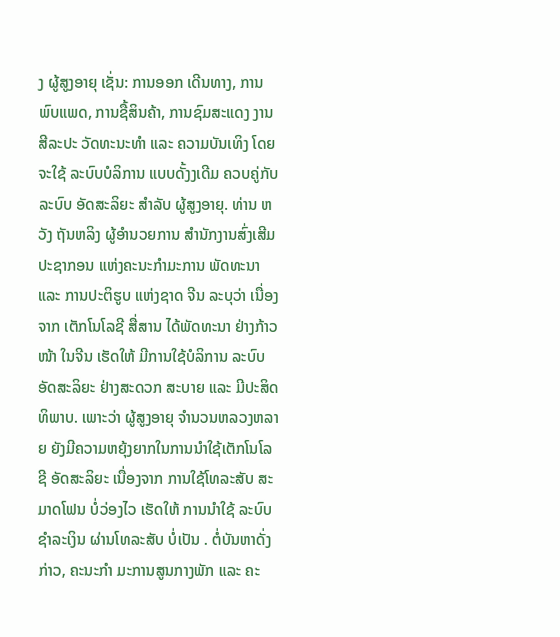ງ ຜູ້ສູງອາຍຸ ເຊັ່ນ: ການອອກ ເດີນທາງ, ການພົບແພດ, ການຊື້ສິນຄ້າ, ການຊົມສະແດງ ງານສີລະປະ ວັດທະນະທຳ ແລະ ຄວາມບັນເທິງ ໂດຍຈະໃຊ້ ລະບົບບໍລິການ ແບບດັ້ງງເດີມ ຄວບຄູ່ກັບ ລະບົບ ອັດສະລິຍະ ສຳລັບ ຜູ້ສູງອາຍຸ. ທ່ານ ຫວັງ ຖັນຫລິງ ຜູ້ອຳນວຍການ ສຳນັກງານສົ່ງເສີມ ປະຊາກອນ ແຫ່ງຄະນະກຳມະການ ພັດທະນາ ແລະ ການປະຕິຮູບ ແຫ່ງຊາດ ຈີນ ລະບຸວ່າ ເນື່ອງຈາກ ເຕັກໂນໂລຊີ ສື່ສານ ໄດ້ພັດທະນາ ຢ່າງກ້າວໜ້າ ໃນຈີນ ເຮັດໃຫ້ ມີການໃຊ້ບໍລິການ ລະບົບ ອັດສະລິຍະ ຢ່າງສະດວກ ສະບາຍ ແລະ ມີປະສິດທິພາບ. ເພາະວ່າ ຜູ້ສູງອາຍຸ ຈຳນວນຫລວງຫລາຍ ຍັງມີຄວາມຫຍຸ້ງຍາກໃນການນຳໃຊ້ເຕັກໂນໂລຊີ ອັດສະລິຍະ ເນື່ອງຈາກ ການໃຊ້ໂທລະສັບ ສະມາດໂຟນ ບໍ່ວ່ອງໄວ ເຮັດໃຫ້ ການນຳໃຊ້ ລະບົບ ຊຳລະເງິນ ຜ່ານໂທລະສັບ ບໍ່ເປັນ . ຕໍ່ບັນຫາດັ່ງກ່າວ, ຄະນະກຳ ມະການສູນກາງພັກ ແລະ ຄະ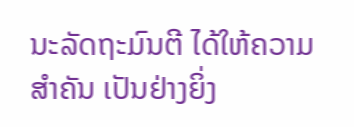ນະລັດຖະມົນຕີ ໄດ້ໃຫ້ຄວາມ ສຳຄັນ ເປັນຢ່າງຍິ່ງ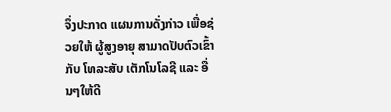ຈຶ່ງປະກາດ ແຜນການດັ່ງກ່າວ ເພື່ອຊ່ວຍໃຫ້ ຜູ້ສູງອາຍຸ ສາມາດປັບຕົວເຂົ້າກັບ ໂທລະສັບ ເຕັກໂນໂລຊີ ແລະ ອື່ນໆໃຫ້ດີ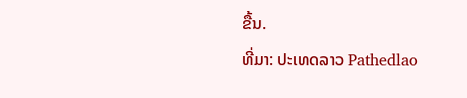ຂື້ນ.
ທີ່ມາ: ປະເທດລາວ Pathedlao